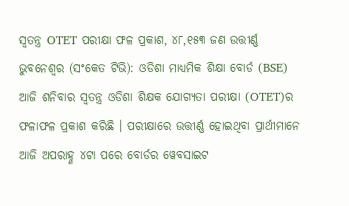ସ୍ୱତନ୍ତ୍ର OTET ପରୀକ୍ଷା ଫଳ ପ୍ରକାଶ, ୪୮,୧୫୩ ଜଣ ଉତ୍ତୀର୍ଣ୍ଣ
ଭୁବନେଶ୍ବର (ସଂକେତ ଟିଭି): ଓଡିଶା ମାଧ୍ୟମିକ ଶିକ୍ଷା ବୋର୍ଡ (BSE) ଆଜି ଶନିବାର ସ୍ୱତନ୍ତ୍ର ଓଡିଶା ଶିକ୍ଷକ ଯୋଗ୍ୟତା ପରୀକ୍ଷା (OTET)ର ଫଳାଫଳ ପ୍ରକାଶ କରିଛି । ପରୀକ୍ଷାରେ ଉତ୍ତୀର୍ଣ୍ଣ ହୋଇଥିବା ପ୍ରାର୍ଥୀମାନେ ଆଜି ଅପରାହ୍ଣ ୪ଟା ପରେ ବୋର୍ଡର ୱେବସାଇଟ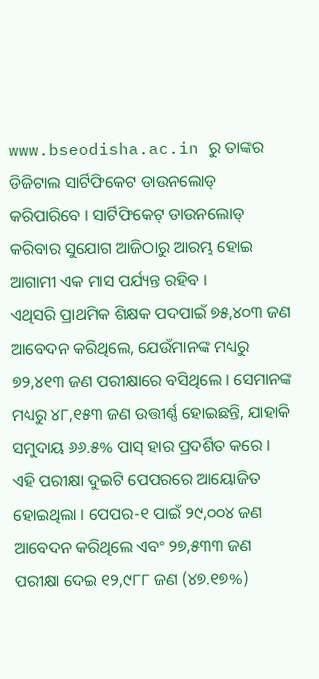www.bseodisha.ac.in ରୁ ତାଙ୍କର ଡିଜିଟାଲ ସାର୍ଟିଫିକେଟ ଡାଉନଲୋଡ୍ କରିପାରିବେ । ସାର୍ଟିଫିକେଟ୍ ଡାଉନଲୋଡ୍ କରିବାର ସୁଯୋଗ ଆଜିଠାରୁ ଆରମ୍ଭ ହୋଇ ଆଗାମୀ ଏକ ମାସ ପର୍ଯ୍ୟନ୍ତ ରହିବ ।
ଏଥିସରି ପ୍ରାଥମିକ ଶିକ୍ଷକ ପଦପାଇଁ ୭୫,୪୦୩ ଜଣ ଆବେଦନ କରିଥିଲେ, ଯେଉଁମାନଙ୍କ ମଧ୍ୟରୁ ୭୨,୪୧୩ ଜଣ ପରୀକ୍ଷାରେ ବସିଥିଲେ । ସେମାନଙ୍କ ମଧ୍ୟରୁ ୪୮,୧୫୩ ଜଣ ଉତ୍ତୀର୍ଣ୍ଣ ହୋଇଛନ୍ତି, ଯାହାକି ସମୁଦାୟ ୬୬.୫% ପାସ୍ ହାର ପ୍ରଦର୍ଶିତ କରେ । ଏହି ପରୀକ୍ଷା ଦୁଇଟି ପେପରରେ ଆୟୋଜିତ ହୋଇଥିଲା । ପେପର-୧ ପାଇଁ ୨୯,୦୦୪ ଜଣ ଆବେଦନ କରିଥିଲେ ଏବଂ ୨୭,୫୩୩ ଜଣ ପରୀକ୍ଷା ଦେଇ ୧୨,୯୮୮ ଜଣ (୪୭.୧୭%)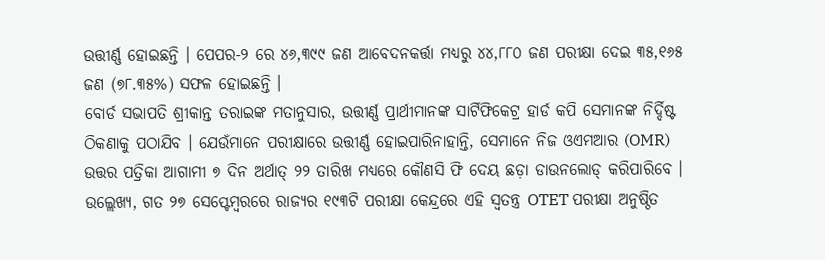ଉତ୍ତୀର୍ଣ୍ଣ ହୋଇଛନ୍ତି । ପେପର-୨ ରେ ୪୬,୩୯୯ ଜଣ ଆବେଦନକର୍ତ୍ତା ମଧ୍ୟରୁ ୪୪,୮୮୦ ଜଣ ପରୀକ୍ଷା ଦେଇ ୩୫,୧୬୫ ଜଣ (୭୮.୩୫%) ସଫଳ ହୋଇଛନ୍ତି ।
ବୋର୍ଡ ସଭାପତି ଶ୍ରୀକାନ୍ତ ତରାଇଙ୍କ ମତାନୁସାର, ଉତ୍ତୀର୍ଣ୍ଣ ପ୍ରାର୍ଥୀମାନଙ୍କ ସାର୍ଟିଫିକେଟ୍ର ହାର୍ଡ କପି ସେମାନଙ୍କ ନିର୍ଦ୍ଦିଷ୍ଟ ଠିକଣାକୁ ପଠାଯିବ । ଯେଉଁମାନେ ପରୀକ୍ଷାରେ ଉତ୍ତୀର୍ଣ୍ଣ ହୋଇପାରିନାହାନ୍ତି, ସେମାନେ ନିଜ ଓଏମଆର (OMR) ଉତ୍ତର ପତ୍ରିକା ଆଗାମୀ ୭ ଦିନ ଅର୍ଥାତ୍ ୨୨ ତାରିଖ ମଧ୍ୟରେ କୌଣସି ଫି ଦେୟ ଛଡ଼ା ଡାଉନଲୋଡ୍ କରିପାରିବେ ।
ଉଲ୍ଲେଖ୍ୟ, ଗତ ୨୭ ସେପ୍ଟେମ୍ବରରେ ରାଜ୍ୟର ୧୯୩ଟି ପରୀକ୍ଷା କେନ୍ଦ୍ରରେ ଏହି ସ୍ୱତନ୍ତ୍ର OTET ପରୀକ୍ଷା ଅନୁଷ୍ଠିତ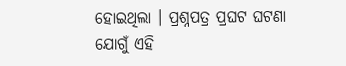ହୋଇଥିଲା । ପ୍ରଶ୍ନପତ୍ର ପ୍ରଘଟ ଘଟଣା ଯୋଗୁଁ ଏହି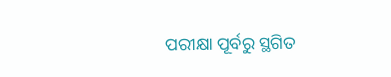ପରୀକ୍ଷା ପୂର୍ବରୁ ସ୍ଥଗିତ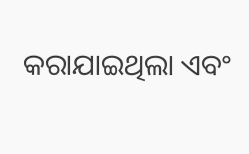କରାଯାଇଥିଲା ଏବଂ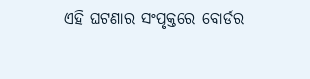ଏହି ଘଟଣାର ସଂପୃକ୍ତରେ ବୋର୍ଡର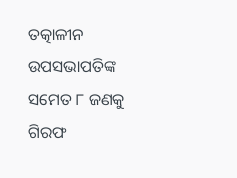ତତ୍କାଳୀନ ଉପସଭାପତିଙ୍କ ସମେତ ୮ ଜଣକୁ ଗିରଫ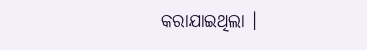କରାଯାଇଥିଲା ।